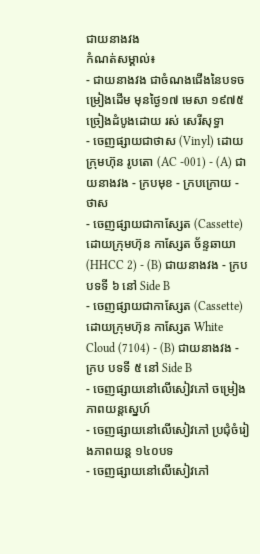ជាយនាងវង
កំណត់សម្គាល់៖
- ជាយនាងវង ជាចំណងជើងនៃបទចម្រៀងដើម មុនថ្ងៃ១៧ មេសា ១៩៧៥ ច្រៀងដំបូងដោយ រស់ សេរីសុទ្ធា
- ចេញផ្សាយជាថាស (Vinyl) ដោយក្រុមហ៊ុន រូបតោ (AC -001) - (A) ជាយនាងវង - ក្របមុខ - ក្របក្រោយ - ថាស
- ចេញផ្សាយជាកាស្សែត (Cassette) ដោយក្រុមហ៊ុន កាស្សែត ច័ន្ទឆាយា (HHCC 2) - (B) ជាយនាងវង - ក្រប បទទី ៦ នៅ Side B
- ចេញផ្សាយជាកាស្សែត (Cassette) ដោយក្រុមហ៊ុន កាស្សែត White Cloud (7104) - (B) ជាយនាងវង - ក្រប បទទី ៥ នៅ Side B
- ចេញផ្សាយនៅលើសៀវភៅ ចម្រៀងភាពយន្តស្នេហ៍
- ចេញផ្សាយនៅលើសៀវភៅ ប្រជុំចំរៀងភាពយន្ត ១៤០បទ
- ចេញផ្សាយនៅលើសៀវភៅ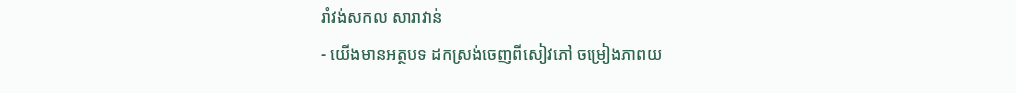រាំវង់សកល សារាវាន់
- យើងមានអត្ថបទ ដកស្រង់ចេញពីសៀវភៅ ចម្រៀងភាពយ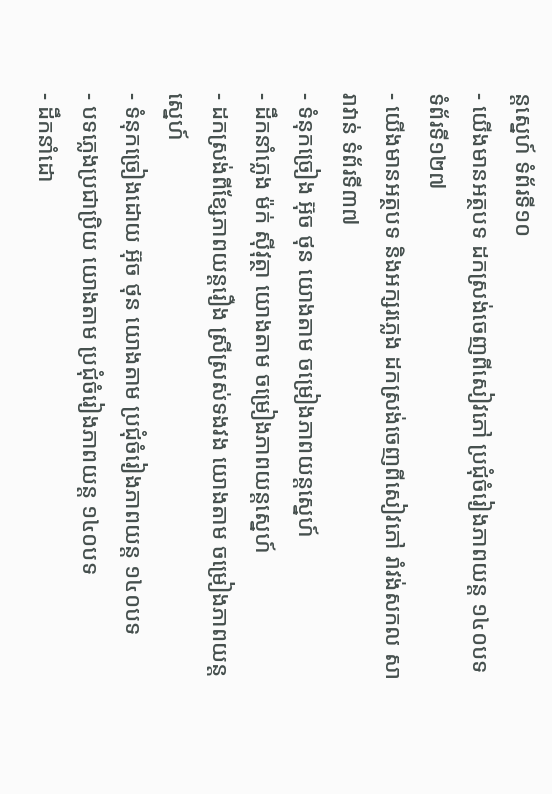ន្តស្នេហ៍ ទំព័រទី១០
- យើងមានអត្ថបទ ដកស្រង់ចេញពីសៀវភៅ ប្រជុំចំរៀងភាពយន្ត ១៤០បទ ទំព័រទី១២៧
- យើងមានអត្ថបទ និងអក្សរភ្លេង ដកស្រង់ចេញពីសៀវភៅ រាំវង់សកល សារាវាន់ ទំព័រទី៣៧
- ទំនុកច្រៀង អ៊ុច ថុន យោងតាម ចម្រៀងភាពយន្តស្នេហ៍
- ដឹកនាំភ្លេង ម៉ក់ ស៊ីវុត្ថា យោងតាម ចម្រៀងភាពយន្តស្នេហ៍
- ដកស្រង់ពីខ្សែភាពយន្តរឿង ស្រីស្រស់ទងវង យោងតាម ចម្រៀងភាពយន្តស្នេហ៍
- ទំនុកច្រៀងដោយ អ៊ុច ថុន យោងតាម ប្រជុំចំរៀងភាពយន្ត ១៤០បទ
- បទភ្លេងប្រជាប្រិយ យោងតាម ប្រជុំចំរៀងភាពយន្ត ១៤០បទ
- ដឹកនាំដោ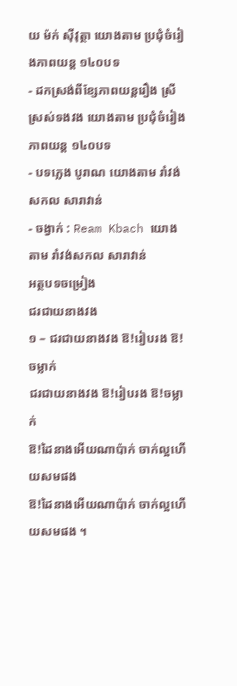យ ម៉ក់ ស៊ីវុត្ថា យោងតាម ប្រជុំចំរៀងភាពយន្ត ១៤០បទ
- ដកស្រង់ពីខ្សែភាពយន្តរឿង ស្រីស្រស់ទងវង យោងតាម ប្រជុំចំរៀងភាពយន្ត ១៤០បទ
- បទភ្លេង បូរាណ យោងតាម រាំវង់សកល សារាវាន់
- ចង្វាក់ : Ream Kbach យោងតាម រាំវង់សកល សារាវាន់
អត្ថបទចម្រៀង
ជរជាយនាងវង
១ – ជរជាយនាងវង ឱ!រៀបរង ឱ!ចម្លាក់
ជរជាយនាងវង ឱ!រៀបរង ឱ!ចម្លាក់
ឱ!ដៃនាងអើយណាប៉ាក់ ចាក់ល្អហើយសមផង
ឱ!ដៃនាងអើយណាប៉ាក់ ចាក់ល្អហើយសមផង ។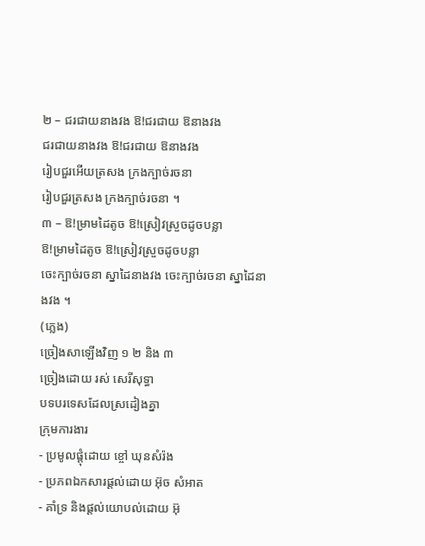២ – ជរជាយនាងវង ឱ!ជរជាយ ឱនាងវង
ជរជាយនាងវង ឱ!ជរជាយ ឱនាងវង
រៀបជួរអើយត្រសង ក្រងក្បាច់រចនា
រៀបជួរត្រសង ក្រងក្បាច់រចនា ។
៣ – ឱ!ម្រាមដៃតូច ឱ!ស្រៀវស្រួចដូចបន្លា
ឱ!ម្រាមដៃតូច ឱ!ស្រៀវស្រួចដូចបន្លា
ចេះក្បាច់រចនា ស្នាដៃនាងវង ចេះក្បាច់រចនា ស្នាដៃនាងវង ។
(ភ្លេង)
ច្រៀងសាឡើងវិញ ១ ២ និង ៣
ច្រៀងដោយ រស់ សេរីសុទ្ធា
បទបរទេសដែលស្រដៀងគ្នា
ក្រុមការងារ
- ប្រមូលផ្តុំដោយ ខ្ចៅ ឃុនសំរ៉ង
- ប្រភពឯកសារផ្ដល់ដោយ អ៊ុច សំអាត
- គាំទ្រ និងផ្ដល់យោបល់ដោយ អ៊ុ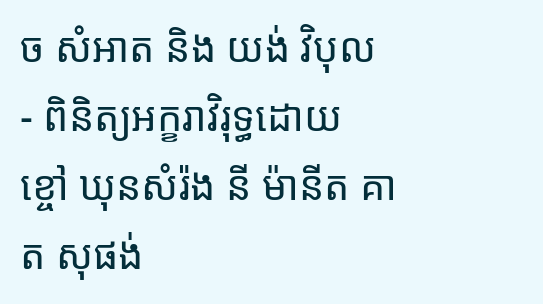ច សំអាត និង យង់ វិបុល
- ពិនិត្យអក្ខរាវិរុទ្ធដោយ ខ្ចៅ ឃុនសំរ៉ង នី ម៉ានីត គាត សុផង់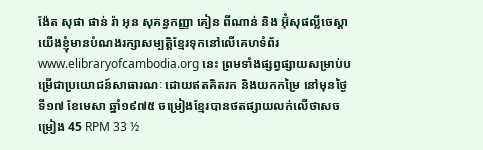ង៉ែត សុផា ផាន់ រ៉ា អុន សុគន្ធកញ្ញា គៀន ពីណាន់ និង អ៊ុំសុផល្លីចេស្ដា
យើងខ្ញុំមានបំណងរក្សាសម្បត្តិខ្មែរទុកនៅលើគេហទំព័រ www.elibraryofcambodia.org នេះ ព្រមទាំងផ្សព្វផ្សាយសម្រាប់បម្រើជាប្រយោជន៍សាធារណៈ ដោយឥតគិតរក និងយកកម្រៃ នៅមុនថ្ងៃទី១៧ ខែមេសា ឆ្នាំ១៩៧៥ ចម្រៀងខ្មែរបានថតផ្សាយលក់លើថាសចម្រៀង 45 RPM 33 ½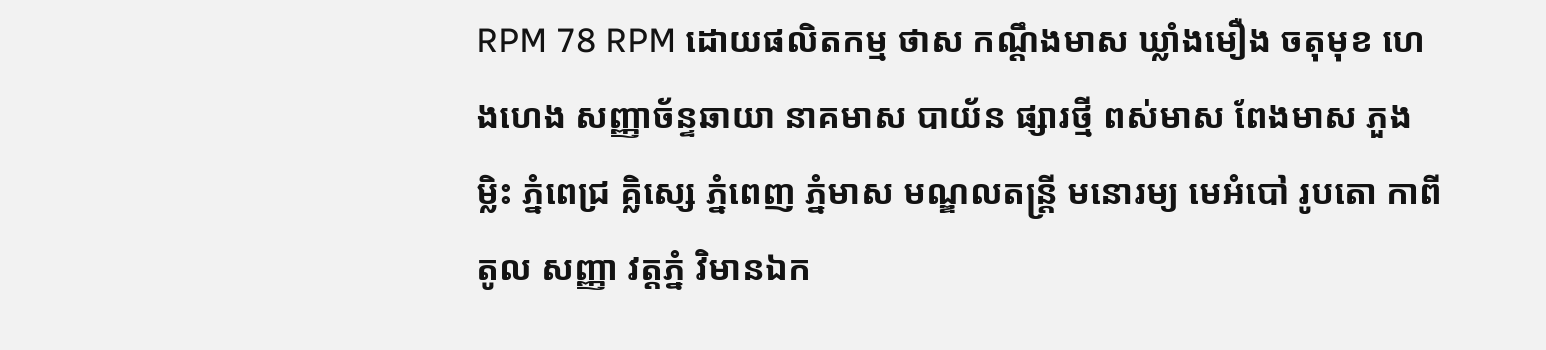RPM 78 RPM ដោយផលិតកម្ម ថាស កណ្ដឹងមាស ឃ្លាំងមឿង ចតុមុខ ហេងហេង សញ្ញាច័ន្ទឆាយា នាគមាស បាយ័ន ផ្សារថ្មី ពស់មាស ពែងមាស ភួងម្លិះ ភ្នំពេជ្រ គ្លិស្សេ ភ្នំពេញ ភ្នំមាស មណ្ឌលតន្រ្តី មនោរម្យ មេអំបៅ រូបតោ កាពីតូល សញ្ញា វត្តភ្នំ វិមានឯក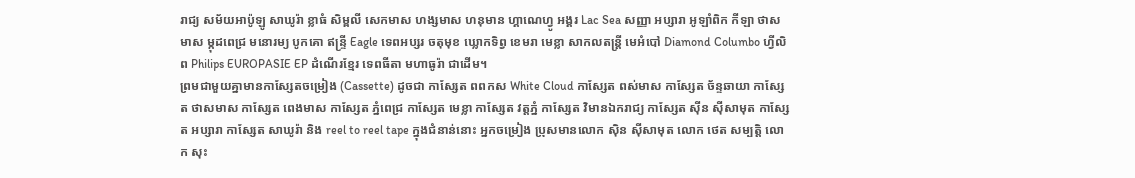រាជ្យ សម័យអាប៉ូឡូ សាឃូរ៉ា ខ្លាធំ សិម្ពលី សេកមាស ហង្សមាស ហនុមាន ហ្គាណេហ្វូ អង្គរ Lac Sea សញ្ញា អប្សារា អូឡាំពិក កីឡា ថាសមាស ម្កុដពេជ្រ មនោរម្យ បូកគោ ឥន្ទ្រី Eagle ទេពអប្សរ ចតុមុខ ឃ្លោកទិព្វ ខេមរា មេខ្លា សាកលតន្ត្រី មេអំបៅ Diamond Columbo ហ្វីលិព Philips EUROPASIE EP ដំណើរខ្មែរ ទេពធីតា មហាធូរ៉ា ជាដើម។
ព្រមជាមួយគ្នាមានកាសែ្សតចម្រៀង (Cassette) ដូចជា កាស្សែត ពពកស White Cloud កាស្សែត ពស់មាស កាស្សែត ច័ន្ទឆាយា កាស្សែត ថាសមាស កាស្សែត ពេងមាស កាស្សែត ភ្នំពេជ្រ កាស្សែត មេខ្លា កាស្សែត វត្តភ្នំ កាស្សែត វិមានឯករាជ្យ កាស្សែត ស៊ីន ស៊ីសាមុត កាស្សែត អប្សារា កាស្សែត សាឃូរ៉ា និង reel to reel tape ក្នុងជំនាន់នោះ អ្នកចម្រៀង ប្រុសមានលោក ស៊ិន ស៊ីសាមុត លោក ថេត សម្បត្តិ លោក សុះ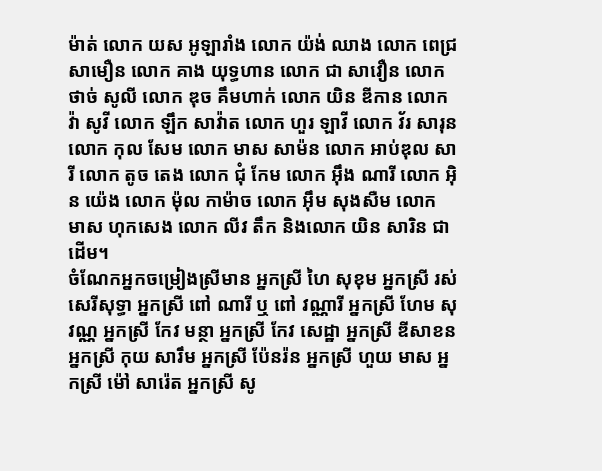ម៉ាត់ លោក យស អូឡារាំង លោក យ៉ង់ ឈាង លោក ពេជ្រ សាមឿន លោក គាង យុទ្ធហាន លោក ជា សាវឿន លោក ថាច់ សូលី លោក ឌុច គឹមហាក់ លោក យិន ឌីកាន លោក វ៉ា សូវី លោក ឡឹក សាវ៉ាត លោក ហួរ ឡាវី លោក វ័រ សារុន លោក កុល សែម លោក មាស សាម៉ន លោក អាប់ឌុល សារី លោក តូច តេង លោក ជុំ កែម លោក អ៊ឹង ណារី លោក អ៊ិន យ៉េង លោក ម៉ុល កាម៉ាច លោក អ៊ឹម សុងសឺម លោក មាស ហុកសេង លោក លីវ តឹក និងលោក យិន សារិន ជាដើម។
ចំណែកអ្នកចម្រៀងស្រីមាន អ្នកស្រី ហៃ សុខុម អ្នកស្រី រស់សេរីសុទ្ធា អ្នកស្រី ពៅ ណារី ឬ ពៅ វណ្ណារី អ្នកស្រី ហែម សុវណ្ណ អ្នកស្រី កែវ មន្ថា អ្នកស្រី កែវ សេដ្ឋា អ្នកស្រី ឌីសាខន អ្នកស្រី កុយ សារឹម អ្នកស្រី ប៉ែនរ៉ន អ្នកស្រី ហួយ មាស អ្នកស្រី ម៉ៅ សារ៉េត អ្នកស្រី សូ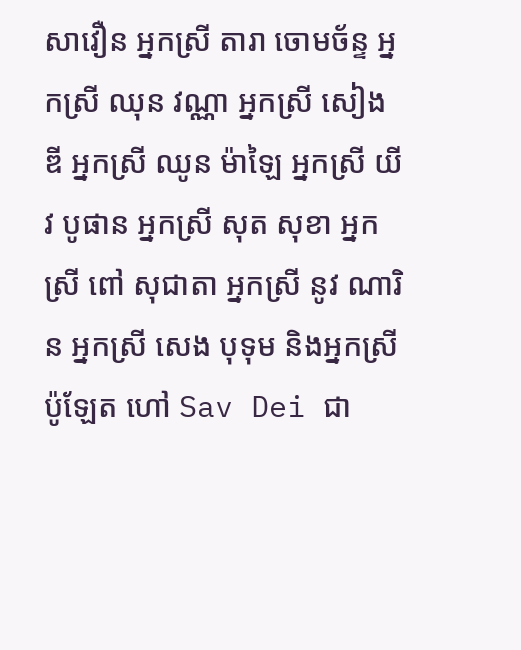សាវឿន អ្នកស្រី តារា ចោមច័ន្ទ អ្នកស្រី ឈុន វណ្ណា អ្នកស្រី សៀង ឌី អ្នកស្រី ឈូន ម៉ាឡៃ អ្នកស្រី យីវ បូផាន អ្នកស្រី សុត សុខា អ្នកស្រី ពៅ សុជាតា អ្នកស្រី នូវ ណារិន អ្នកស្រី សេង បុទុម និងអ្នកស្រី ប៉ូឡែត ហៅ Sav Dei ជា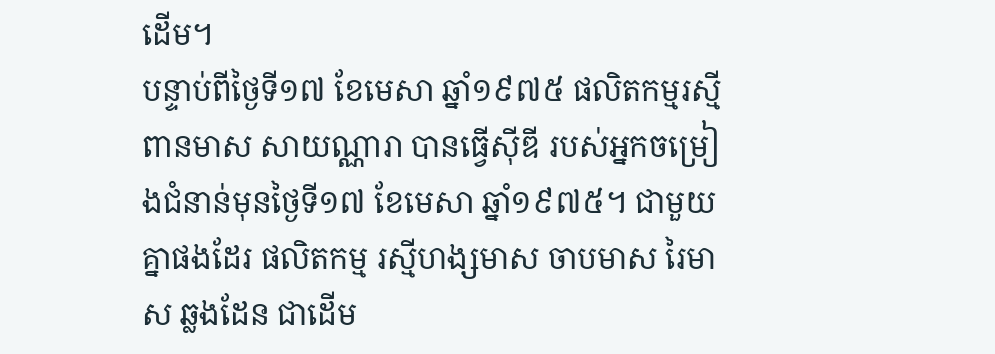ដើម។
បន្ទាប់ពីថ្ងៃទី១៧ ខែមេសា ឆ្នាំ១៩៧៥ ផលិតកម្មរស្មីពានមាស សាយណ្ណារា បានធ្វើស៊ីឌី របស់អ្នកចម្រៀងជំនាន់មុនថ្ងៃទី១៧ ខែមេសា ឆ្នាំ១៩៧៥។ ជាមួយគ្នាផងដែរ ផលិតកម្ម រស្មីហង្សមាស ចាបមាស រៃមាស ឆ្លងដែន ជាដើម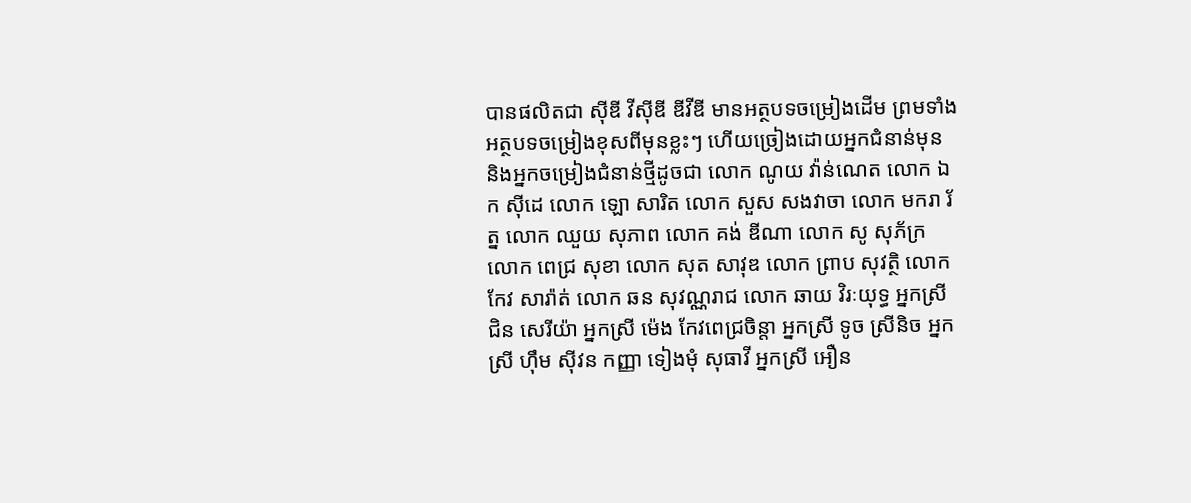បានផលិតជា ស៊ីឌី វីស៊ីឌី ឌីវីឌី មានអត្ថបទចម្រៀងដើម ព្រមទាំងអត្ថបទចម្រៀងខុសពីមុនខ្លះៗ ហើយច្រៀងដោយអ្នកជំនាន់មុន និងអ្នកចម្រៀងជំនាន់ថ្មីដូចជា លោក ណូយ វ៉ាន់ណេត លោក ឯក ស៊ីដេ លោក ឡោ សារិត លោក សួស សងវាចា លោក មករា រ័ត្ន លោក ឈួយ សុភាព លោក គង់ ឌីណា លោក សូ សុភ័ក្រ លោក ពេជ្រ សុខា លោក សុត សាវុឌ លោក ព្រាប សុវត្ថិ លោក កែវ សារ៉ាត់ លោក ឆន សុវណ្ណរាជ លោក ឆាយ វិរៈយុទ្ធ អ្នកស្រី ជិន សេរីយ៉ា អ្នកស្រី ម៉េង កែវពេជ្រចិន្តា អ្នកស្រី ទូច ស្រីនិច អ្នកស្រី ហ៊ឹម ស៊ីវន កញ្ញា ទៀងមុំ សុធាវី អ្នកស្រី អឿន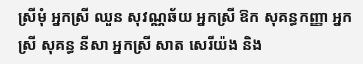ស្រីមុំ អ្នកស្រី ឈួន សុវណ្ណឆ័យ អ្នកស្រី ឱក សុគន្ធកញ្ញា អ្នកស្រី សុគន្ធ នីសា អ្នកស្រី សាត សេរីយ៉ង និង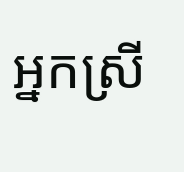អ្នកស្រី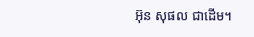អ៊ុន សុផល ជាដើម។